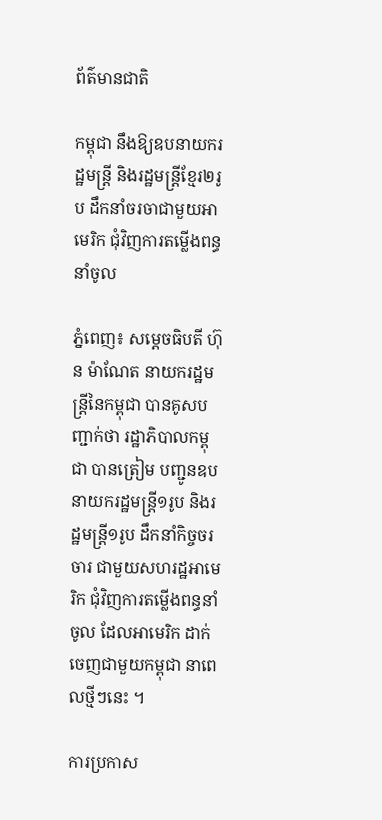ព័ត៌មានជាតិ

កម្ពុជា នឹងឱ្យឧបនាយករដ្ឋមន្ត្រី និងរដ្ឋមន្ត្រីខ្មែរ២រូប ដឹកនាំចរចាជាមួយអាមេរិក ជុំវិញការតម្លើងពន្ធនាំចូល

ភ្នំពេញ៖ សម្តេចធិបតី ហ៊ុន ម៉ាណែត នាយករដ្ឋមន្ត្រីនៃកម្ពុជា បានគូសបញ្ជាក់ថា រដ្ឋាភិបាលកម្ពុជា បានត្រៀម បញ្ជូនឧបនាយករដ្ឋមន្ត្រី១រូប និងរដ្ឋមន្ត្រី១រូប ដឹកនាំកិច្ចចរចារ ជាមួយសហរដ្ឋអាមេរិក ជុំវិញការតម្លើងពន្ធនាំចូល ដែលអាមេរិក ដាក់ចេញជាមួយកម្ពុជា នាពេលថ្មីៗនេះ ។

ការប្រកាស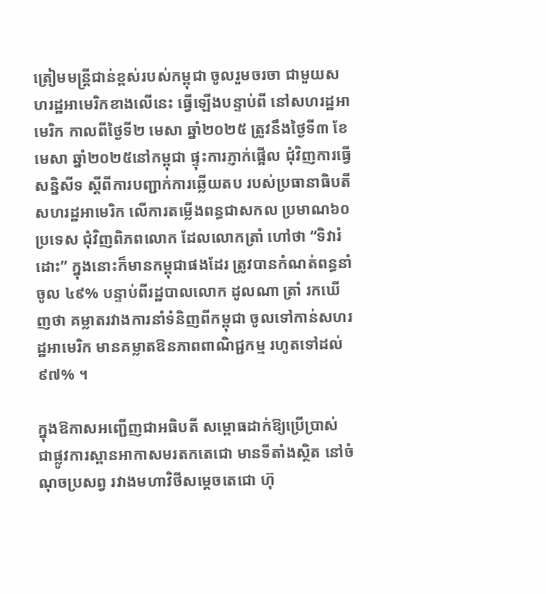ត្រៀមមន្ត្រីជាន់ខ្ពស់របស់កម្ពុជា ចូលរួមចរចា ជាមួយសហរដ្ឋអាមេរិកខាងលើនេះ ធ្វើឡើងបន្ទាប់ពី នៅសហរដ្ឋអាមេរិក កាលពីថ្ងៃទី២ មេសា ឆ្នាំ២០២៥ ត្រូវនឹងថ្ងៃទី៣ ខែមេសា ឆ្នាំ២០២៥នៅកម្ពុជា ផ្ទុះការភ្ញាក់ផ្អើល ជុំវិញការធ្វើសន្និសីទ ស្តីពីការបញ្ជាក់ការឆ្លើយតប របស់ប្រធានាធិបតី សហរដ្ឋអាមេរិក លើការតម្លើងពន្ធជាសកល ប្រមាណ៦០ប្រទេស ជុំវិញពិភពលោក ដែលលោកត្រាំ ហៅថា “ទិវារំដោះ” ក្នុងនោះក៏មានកម្ពុជាផងដែរ ត្រូវបានកំណត់ពន្ធនាំចូល ៤៩% បន្ទាប់ពីរដ្ឋបាលលោក ដូលណា ត្រាំ រកឃើញថា គម្លាតរវាងការនាំទំនិញពីកម្ពុជា ចូលទៅកាន់សហរដ្ឋអាមេរិក មានគម្លាតឱនភាពពាណិជ្ជកម្ម រហូតទៅដល់ ៩៧% ។

ក្នុងឱកាសអញ្ជើញជាអធិបតី សម្ពោធដាក់ឱ្យប្រើប្រាស់ ជាផ្លូវការស្ពានអាកាសមរតកតេជោ មានទីតាំងស្ថិត នៅចំណុចប្រសព្វ រវាងមហាវិថីសម្តេចតេជោ ហ៊ុ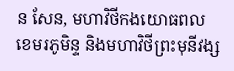ន សែន, មហាវិថីកងយោធពលខេមរភូមិន្ទ និងមហាវិថីព្រះមុនីវង្ស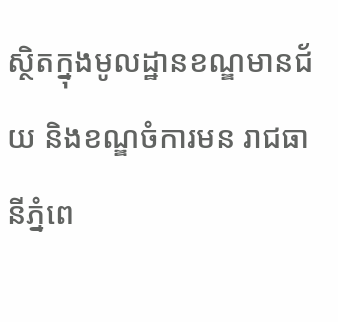ស្ថិតក្នុងមូលដ្ឋានខណ្ឌមានជ័យ និងខណ្ឌចំការមន រាជធានីភ្នំពេ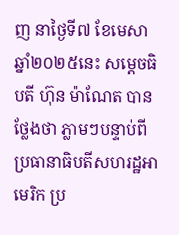ញ នាថ្ងៃទី៧ ខែមេសា ឆ្នាំ២០២៥នេះ សម្តេចធិបតី ហ៊ុន ម៉ាណែត បានថ្លែងថា ភ្លាមៗបន្ទាប់ពីប្រធានាធិបតីសហរដ្ឋអាមេរិក ប្រ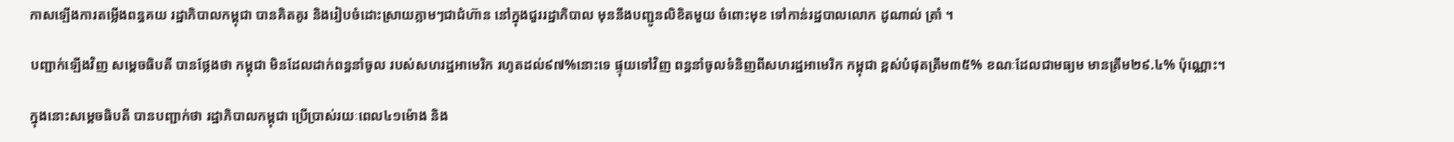កាសឡើងការតម្លើងពន្ធគយ រដ្ឋាភិបាលកម្ពុជា បានគិតគូរ និងរៀបចំដោះស្រាយភ្លាមៗជាជំហ៊ាន នៅក្នុងជួររដ្ឋាភិបាល មុននឹងបញ្ជូនលិខិតមួយ ចំពោះមុខ ទៅកាន់រដ្ឋបាលលោក ដូណាល់ ត្រាំ ។

បញ្ជាក់ឡើងវិញ សម្តេចធិបតី បានថ្លែងថា កម្ពុជា មិនដែលដាក់ពន្ធនាំចូល របស់សហរដ្ឋអាមេរិក រហូតដល់៩៧%នោះទេ ផ្ទុយទៅវិញ ពន្ធនាំចូលទំនិញពីសហរដ្ឋអាមេរិក កម្ពុជា ខ្ពស់បំផុតត្រឹម៣៥% ខណៈដែលជាមធ្យម មានត្រឹម២៩.៤% ប៉ុណ្ណោះ។

ក្នុងនោះសម្តេចធិបតី បានបញ្ជាក់ថា រដ្ឋាភិបាលកម្ពុជា ប្រើប្រាស់រយៈពេល៤១ម៉ោង និង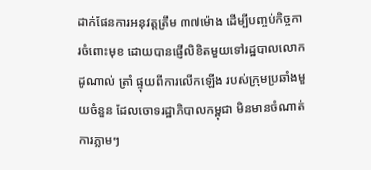ដាក់ផែនការអនុវត្តត្រឹម ៣៧ម៉ោង ដើម្បីបញ្ចប់កិច្ចការចំពោះមុខ ដោយបានផ្ញើលិខិតមួយទៅរដ្ឋបាលលោក ដូណាល់ ត្រាំ ផ្ទុយពីការលើកឡើង របស់ក្រុមប្រឆាំងមួយចំនួន ដែលចោទរដ្ឋាភិបាលកម្ពុជា មិនមានចំណាត់ការភ្លាមៗ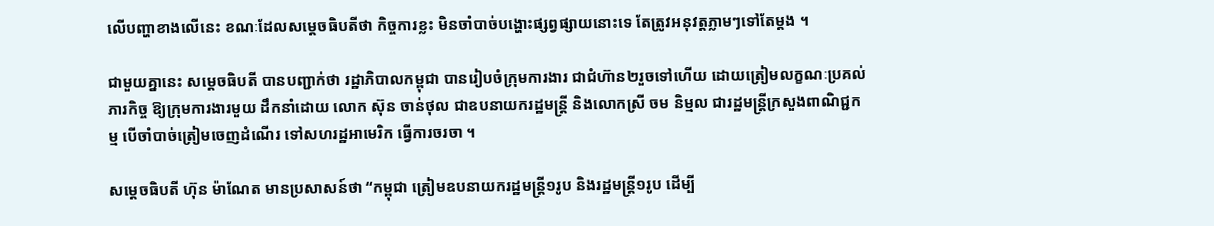លើបញ្ហាខាងលើនេះ ខណៈដែលសម្តេចធិបតីថា កិច្ចការខ្លះ មិនចាំបាច់បង្ហោះផ្សព្វផ្សាយនោះទេ តែត្រូវអនុវត្តភ្លាមៗទៅតែម្តង ។

ជាមួយគ្នានេះ សម្តេចធិបតី បានបញ្ជាក់ថា រដ្ឋាភិបាលកម្ពុជា បានរៀបចំក្រុមការងារ ជាជំហ៊ាន២រួចទៅហើយ ដោយត្រៀមលក្ខណៈប្រគល់ភារកិច្ច ឱ្យក្រុមការងារមួយ ដឹកនាំដោយ លោក ស៊ុន ចាន់ថុល ជាឧបនាយករដ្ឋមន្ត្រី និងលោកស្រី ចម និម្មល ជារដ្ឋមន្ត្រីក្រសួងពាណិជ្ជកម្ម បើចាំបាច់ត្រៀមចេញដំណើរ ទៅសហរដ្ឋអាមេរិក ធ្វើការចរចា ។

សម្តេចធិបតី ហ៊ុន ម៉ាណែត មានប្រសាសន៍ថា “កម្ពុជា ត្រៀមឧបនាយករដ្ឋមន្ត្រី១រូប និងរដ្ឋមន្ត្រី១រូប ដើម្បី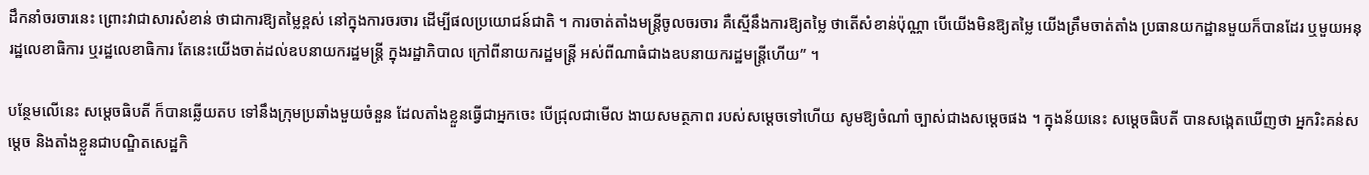ដឹកនាំចរចារនេះ ព្រោះវាជាសារសំខាន់ ថាជាការឱ្យតម្លៃខ្ពស់ នៅក្នុងការចរចារ ដើម្បីផលប្រយោជន៍ជាតិ ។ ការចាត់តាំងមន្ត្រីចូលចរចារ គឺស្មើនឹងការឱ្យតម្លៃ ថាតើសំខាន់ប៉ុណ្ណា បើយើងមិនឱ្យតម្លៃ យើងត្រឹមចាត់តាំង ប្រធានយកដ្ឋានមួយក៏បានដែរ ឬមួយអនុរដ្ឋលេខាធិការ ឬរដ្ឋលេខាធិការ តែនេះយើងចាត់ដល់ឧបនាយករដ្ឋមន្ត្រី ក្នុងរដ្ឋាភិបាល ក្រៅពីនាយករដ្ឋមន្ត្រី អស់ពីណាធំជាងឧបនាយករដ្ឋមន្ត្រីហើយ” ។

បន្ថែមលើនេះ សម្តេចធិបតី ក៏បានឆ្លើយតប ទៅនឹងក្រុមប្រឆាំងមួយចំនួន ដែលតាំងខ្លួនធ្វើជាអ្នកចេះ បើជ្រុលជាមើល ងាយសមត្ថភាព របស់សម្តេចទៅហើយ សូមឱ្យចំណាំ ច្បាស់ជាងសម្តេចផង ។ ក្នុងន័យនេះ សម្តេចធិបតី បានសង្កេតឃើញថា អ្នករិះគន់សម្តេច និងតាំងខ្លួនជាបណ្ឌិតសេដ្ឋកិ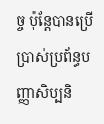ច្ច ប៉ុន្តែបានប្រើប្រាស់ប្រព័ន្ធបញ្ញាសិប្បនិ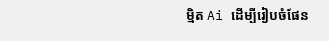ម្មិត Ai ដើម្បីរៀបចំផែន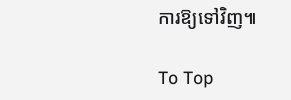ការឱ្យទៅវិញ៕

To Top